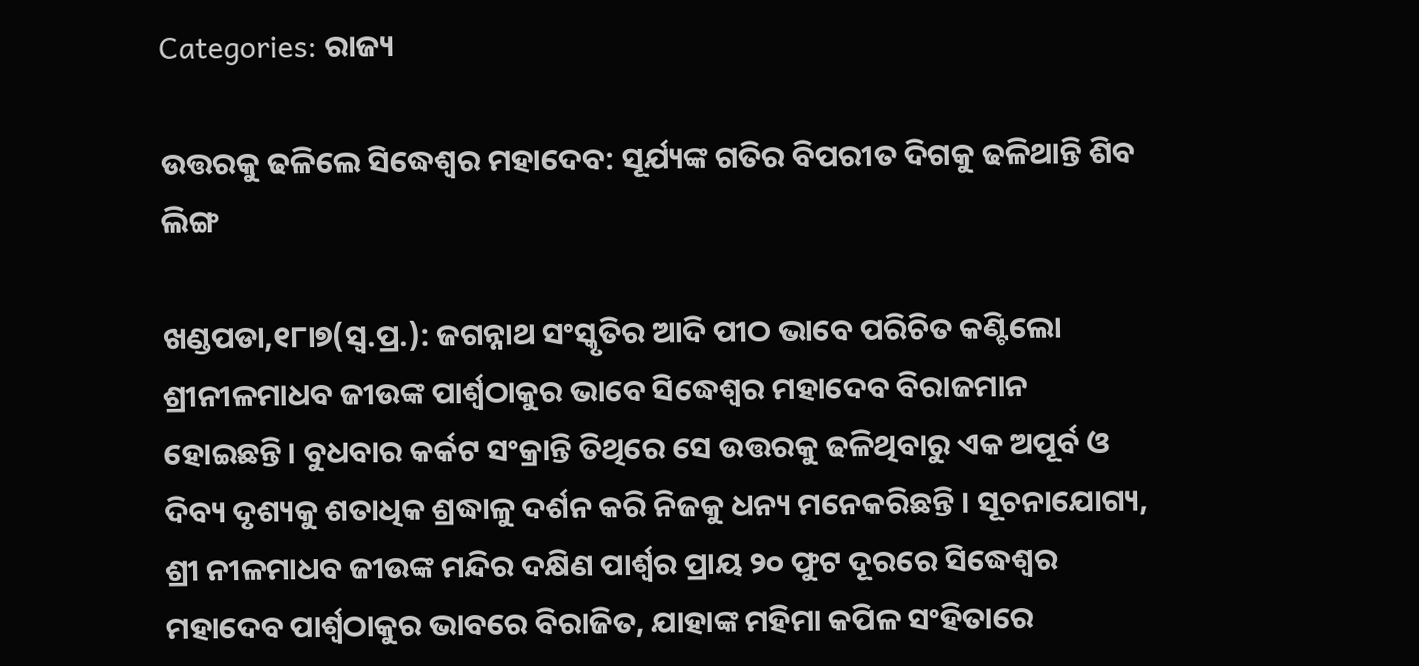Categories: ରାଜ୍ୟ

ଉତ୍ତରକୁ ଢଳିଲେ ସିଦ୍ଧେଶ୍ୱର ମହାଦେବ: ସୂର୍ଯ୍ୟଙ୍କ ଗତିର ବିପରୀତ ଦିଗକୁ ଢଳିଥାନ୍ତି ଶିବ ଲିଙ୍ଗ

ଖଣ୍ଡପଡା,୧୮ା୭(ସ୍ବ.ପ୍ର.): ଜଗନ୍ନାଥ ସଂସ୍କୃତିର ଆଦି ପୀଠ ଭାବେ ପରିଚିତ କଣ୍ଟିଲୋ ଶ୍ରୀନୀଳମାଧବ ଜୀଉଙ୍କ ପାର୍ଶ୍ୱଠାକୁର ଭାବେ ସିଦ୍ଧେଶ୍ୱର ମହାଦେବ ବିରାଜମାନ ହୋଇଛନ୍ତି। ବୁଧବାର କର୍କଟ ସଂକ୍ରାନ୍ତି ତିଥିରେ ସେ ଉତ୍ତରକୁ ଢଳିଥିବାରୁ ଏକ ଅପୂର୍ବ ଓ ଦିବ୍ୟ ଦୃଶ୍ୟକୁ ଶତାଧିକ ଶ୍ରଦ୍ଧାଳୁ ଦର୍ଶନ କରି ନିଜକୁ ଧନ୍ୟ ମନେକରିଛନ୍ତି । ସୂଚନାଯୋଗ୍ୟ, ଶ୍ରୀ ନୀଳମାଧବ ଜୀଉଙ୍କ ମନ୍ଦିର ଦକ୍ଷିଣ ପାର୍ଶ୍ୱର ପ୍ରାୟ ୨୦ ଫୁଟ ଦୂରରେ ସିଦ୍ଧେଶ୍ୱର ମହାଦେବ ପାର୍ଶ୍ୱଠାକୁର ଭାବରେ ବିରାଜିତ, ଯାହାଙ୍କ ମହିମା କପିଳ ସଂହିତାରେ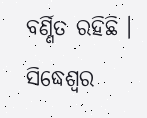ବର୍ଣ୍ଣିତ ରହିଛି । ସିଦ୍ଧେଶ୍ୱର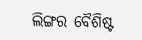ଲିଙ୍ଗର ବୈଶିଷ୍ଟ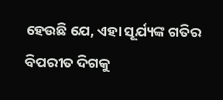ହେଉଛି ଯେ, ଏହା ସୂର୍ଯ୍ୟଙ୍କ ଗତିର ବିପରୀତ ଦିଗକୁ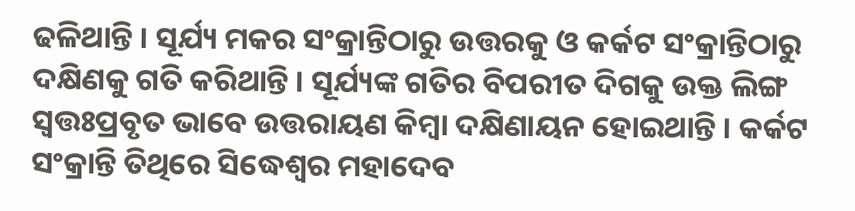ଢଳିଥାନ୍ତି । ସୂର୍ଯ୍ୟ ମକର ସଂକ୍ରାନ୍ତିଠାରୁ ଉତ୍ତରକୁ ଓ କର୍କଟ ସଂକ୍ରାନ୍ତିଠାରୁ ଦକ୍ଷିଣକୁ ଗତି କରିଥାନ୍ତି । ସୂର୍ଯ୍ୟଙ୍କ ଗତିର ବିପରୀତ ଦିଗକୁ ଉକ୍ତ ଲିଙ୍ଗ ସ୍ବତ୍ତଃପ୍ରବୃତ ଭାବେ ଉତ୍ତରାୟଣ କିମ୍ବା ଦକ୍ଷିଣାୟନ ହୋଇଥାନ୍ତି । କର୍କଟ ସଂକ୍ରାନ୍ତି ତିଥିରେ ସିଦ୍ଧେଶ୍ୱର ମହାଦେବ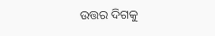ଉତ୍ତର ଦିଗକୁ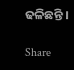ଢଳିଛନ୍ତି ।

Share